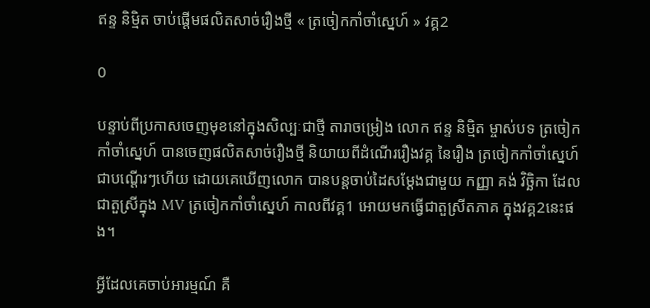ឥន្ទ និម្មិត ចាប់ផ្ដើមផលិតសាច់រឿងថ្មី « ត្រចៀកកាំចាំស្នេហ៍ » វគ្គ2

0

បន្ទាប់ពីប្រកាសចេញមុខនៅក្នុងសិល្បៈជាថ្មី តារាចម្រៀង លោក ឥន្ទ និម្មិត ម្ចាស់បទ ត្រចៀកកាំចាំស្នេហ៍ បានចេញផលិតសាច់រឿងថ្មី និយាយពីដំណើររឿងវគ្គ នៃរឿង ត្រចៀកកាំចាំស្នេហ៍ ជាបណ្ដើរៗហើយ ដោយគេឃើញលោក បានបន្តចាប់ដៃសម្ដែងជាមួយ កញ្ញា គង់ វិច្ឆិកា ដែលជាតួស្រីក្នុង MV ត្រចៀកកាំចាំស្នេហ៍ កាលពីវគ្គ1 អោយមកធ្វើជាតួស្រីតភាគ ក្នុងវគ្គ2នេះផង។

អ្វីដែលគេចាប់អារម្មណ៍ គឺ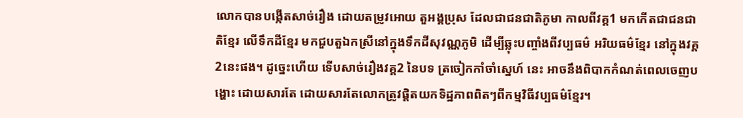លោកបានបង្កើតសាច់រឿង ដោយតម្រូវអោយ តួអង្គប្រុស ដែលជាជនជាតិភូមា កាលពីវគ្គ1 មកកើតជាជនជាតិខ្មែរ លើទឹកដីខ្មែរ មកជួបតួឯកស្រីនៅក្នុងទឹកដីសុវណ្ណភូមិ ដើម្បីឆ្លុះបញ្ចាំងពីវប្បធម៌ អរិយធម៌ខ្មែរ នៅក្នុងវគ្គ2នេះផង។ ដូច្នេះហើយ ទើបសាច់រឿងវគ្គ2 នៃបទ ត្រចៀកកាំចាំស្នេហ៍ នេះ អាចនឹងពិបាកកំណត់ពេលចេញបង្ហោះ ដោយសារតែ ដោយសារតែលោកត្រូវផ្ដិតយកទិដ្ឋភាពពិតៗពីកម្មវិធីវប្បធម៌ខ្មែរ។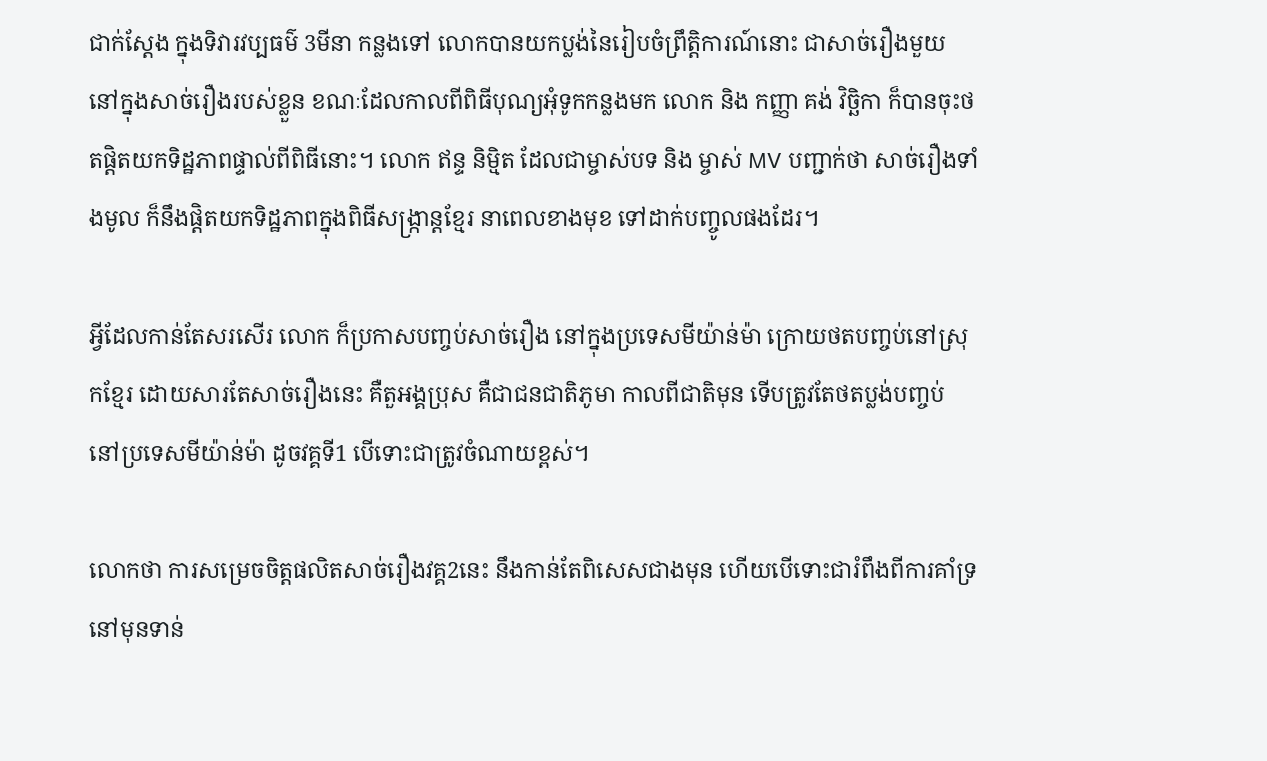ជាក់ស្ដែង ក្នុងទិវារវប្បធម៌ 3មីនា កន្លងទៅ លោកបានយកប្លង់នៃរៀបចំព្រឹត្តិការណ៍នោះ ជាសាច់រឿងមួយ នៅក្នុងសាច់រឿងរបស់ខ្លួន ខណៈដែលកាលពីពិធីបុណ្យអុំទូកកន្លងមក លោក និង កញ្ញា គង់ វិច្ឆិកា ក៏បានចុះថតផ្ដិតយកទិដ្ឋភាពផ្ទាល់ពីពិធីនោះ។ លោក ឥន្ទ និម្មិត ដែលជាម្ចាស់បទ និង ម្ចាស់ MV បញ្ជាក់ថា សាច់រឿងទាំងមូល ក៏នឹងផ្ដិតយកទិដ្ឋភាពក្នុងពិធីសង្ក្រាន្តខ្មែរ នាពេលខាងមុខ ទៅដាក់បញ្ចូលផងដែរ។

អ្វីដែលកាន់តែសរសើរ លោក ក៏ប្រកាសបញ្ចប់សាច់រឿង នៅក្នុងប្រទេសមីយ៉ាន់ម៉ា ក្រោយថតបញ្ចប់នៅស្រុកខ្មែរ ដោយសារតែសាច់រឿងនេះ គឺតួអង្គប្រុស គឺជាជនជាតិភូមា កាលពីជាតិមុន ទើបត្រូវតែថតប្លង់បញ្ចប់ នៅប្រទេសមីយ៉ាន់ម៉ា ដូចវគ្គទី1 បើទោះជាត្រូវចំណាយខ្ពស់។

លោកថា ការសម្រេចចិត្តផលិតសាច់រឿងវគ្គ2នេះ នឹងកាន់តែពិសេសជាងមុន ហើយបើទោះជារំពឹងពីការគាំទ្រ នៅមុនទាន់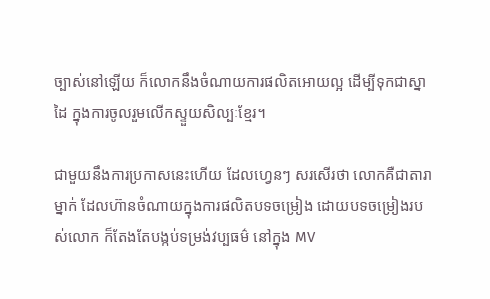ច្បាស់នៅឡើយ ក៏លោកនឹងចំណាយការផលិតអោយល្អ ដើម្បីទុកជាស្នាដៃ ក្នុងការចូលរួមលើកស្ទួយសិល្បៈខ្មែរ។

ជាមួយនឹងការប្រកាសនេះហើយ ដែលហ្វេនៗ សរសើរថា លោកគឺជាតារាម្នាក់ ដែលហ៊ានចំណាយក្នុងការផលិតបទចម្រៀង ដោយបទចម្រៀងរបស់លោក ក៏តែងតែបង្កប់ទម្រង់វប្បធម៌ នៅក្នុង MV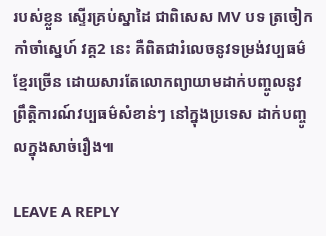របស់ខ្លួន ស្ទើរគ្រប់ស្នាដៃ ជាពិសេស MV បទ ត្រចៀកកាំចាំស្នេហ៍ វគ្គ2 នេះ គឺពិតជារំលេចនូវទម្រង់វប្បធម៌ខ្មែរច្រើន ដោយសារតែលោកព្យាយាមដាក់បញ្ចូលនូវព្រឹត្តិការណ៍វប្បធម៌សំខាន់ៗ នៅក្នុងប្រទេស ដាក់បញ្ចូលក្នុងសាច់រឿង៕

LEAVE A REPLY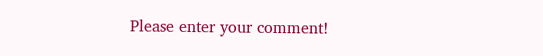Please enter your comment!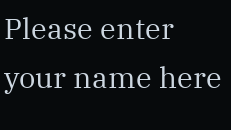Please enter your name here